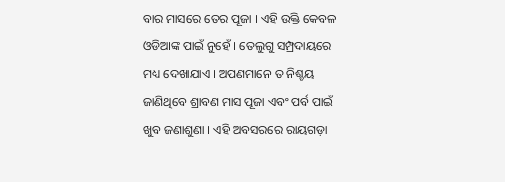ବାର ମାସରେ ତେର ପୂଜା । ଏହି ଉକ୍ତି କେବଳ ଓଡିଆଙ୍କ ପାଇଁ ନୁହେଁ । ତେଲୁଗୁ ସମ୍ପ୍ରଦାୟରେ ମଧ୍ୟ ଦେଖାଯାଏ । ଅପଣମାନେ ତ ନିଶ୍ଚୟ ଜାଣିଥିବେ ଶ୍ରାବଣ ମାସ ପୂଜା ଏବଂ ପର୍ବ ପାଇଁ ଖୁବ ଜଣାଶୁଣା । ଏହି ଅବସରରେ ରାୟଗଡ଼ା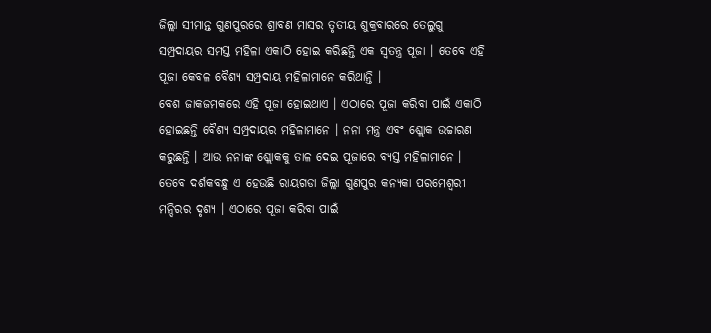ଜିଲ୍ଲା ସୀମାନ୍ତ ଗୁଣପୁରରେ ଶ୍ରାବଣ ମାସର ତୃତୀୟ ଶୁକ୍ରବାରରେ ତେଲୁଗୁ ସମ୍ପ୍ରଦାୟର ସମସ୍ତ ମହିଳା ଏକାଠି ହୋଇ କରିଛନ୍ତି ଏକ ସ୍ୱତନ୍ତ୍ର ପୂଜା । ତେବେ ଏହି ପୂଜା କେବଳ ବୈଶ୍ୟ ସମ୍ପ୍ରଦାୟ ମହିଳାମାନେ କରିଥାନ୍ତି ।
ବେଶ ଜାକଜମକରେ ଏହି ପୂଜା ହୋଇଥାଏ । ଏଠାରେ ପୂଜା କରିବା ପାଇଁ ଏକାଠି ହୋଇଛନ୍ତି ବୈଶ୍ୟ ସମ୍ପ୍ରଦାୟର ମହିଳାମାନେ । ନନା ମନ୍ତ୍ର ଏବଂ ଶ୍ଲୋକ ଉଚ୍ଚାରଣ କରୁଛନ୍ତି । ଆଉ ନନାଙ୍କ ଶ୍ଲୋକକୁ ତାଳ ଦେଇ ପୂଜାରେ ବ୍ୟସ୍ତ ମହିଳାମାନେ । ତେବେ ଦର୍ଶକବନ୍ଧୁ ଏ ହେଉଛି ରାୟଗଡା ଜିଲ୍ଲା ଗୁଣପୁର କନ୍ୟକା ପରମେଶ୍ଵରୀ ମନ୍ଦିରର ଦୃଶ୍ୟ । ଏଠାରେ ପୂଜା କରିବା ପାଇଁ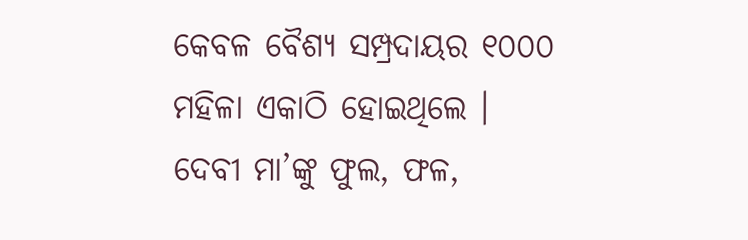କେବଳ ବୈଶ୍ୟ ସମ୍ପ୍ରଦାୟର ୧୦୦୦ ମହିଳା ଏକାଠି ହୋଇଥିଲେ ।
ଦେବୀ ମା’ଙ୍କୁ ଫୁଲ, ଫଳ,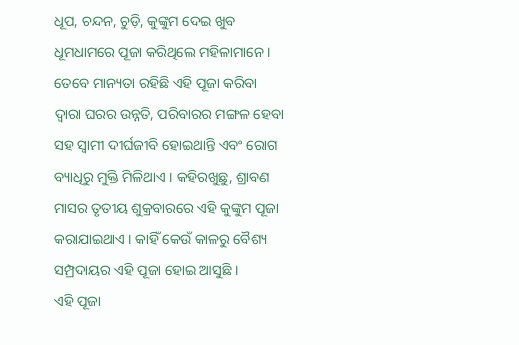ଧୂପ, ଚନ୍ଦନ, ଚୁଡ଼ି, କୁଙ୍କୁମ ଦେଇ ଖୁବ ଧୂମଧାମରେ ପୂଜା କରିଥିଲେ ମହିଳାମାନେ । ତେବେ ମାନ୍ୟତା ରହିଛି ଏହି ପୂଜା କରିବା ଦ୍ୱାରା ଘରର ଉନ୍ନତି, ପରିବାରର ମଙ୍ଗଳ ହେବା ସହ ସ୍ଵାମୀ ଦୀର୍ଘଜୀବି ହୋଇଥାନ୍ତି ଏବଂ ରୋଗ ବ୍ୟାଧିରୁ ମୁକ୍ତି ମିଳିଥାଏ । କହିରଖୁଛୁ, ଶ୍ରାବଣ ମାସର ତୃତୀୟ ଶୁକ୍ରବାରରେ ଏହି କୁଙ୍କୁମ ପୂଜା କରାଯାଇଥାଏ । କାହିଁ କେଉଁ କାଳରୁ ବୈଶ୍ୟ ସମ୍ପ୍ରଦାୟର ଏହି ପୂଜା ହୋଇ ଆସୁଛି ।
ଏହି ପୂଜା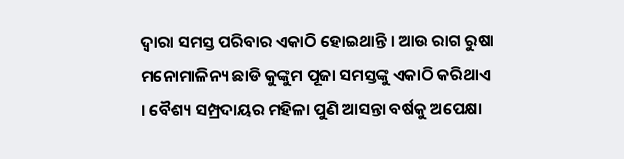ଦ୍ଵାରା ସମସ୍ତ ପରିବାର ଏକାଠି ହୋଇଥାନ୍ତି । ଆଉ ରାଗ ରୁଷା ମନୋମାଳିନ୍ୟ ଛାଡି କୁଙ୍କୁମ ପୂଜା ସମସ୍ତଙ୍କୁ ଏକାଠି କରିଥାଏ । ବୈଶ୍ୟ ସମ୍ପ୍ରଦାୟର ମହିଳା ପୁଣି ଆସନ୍ତା ବର୍ଷକୁ ଅପେକ୍ଷା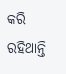କରି ରହିଥାନ୍ତି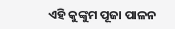ଏହି କୁଙ୍କୁମ ପୂଜା ପାଳନ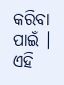କରିବା ପାଇଁ । ଏହି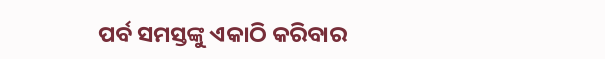ପର୍ବ ସମସ୍ତଙ୍କୁ ଏକାଠି କରିବାର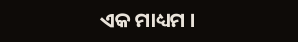ଏକ ମାଧ୍ୟମ ।